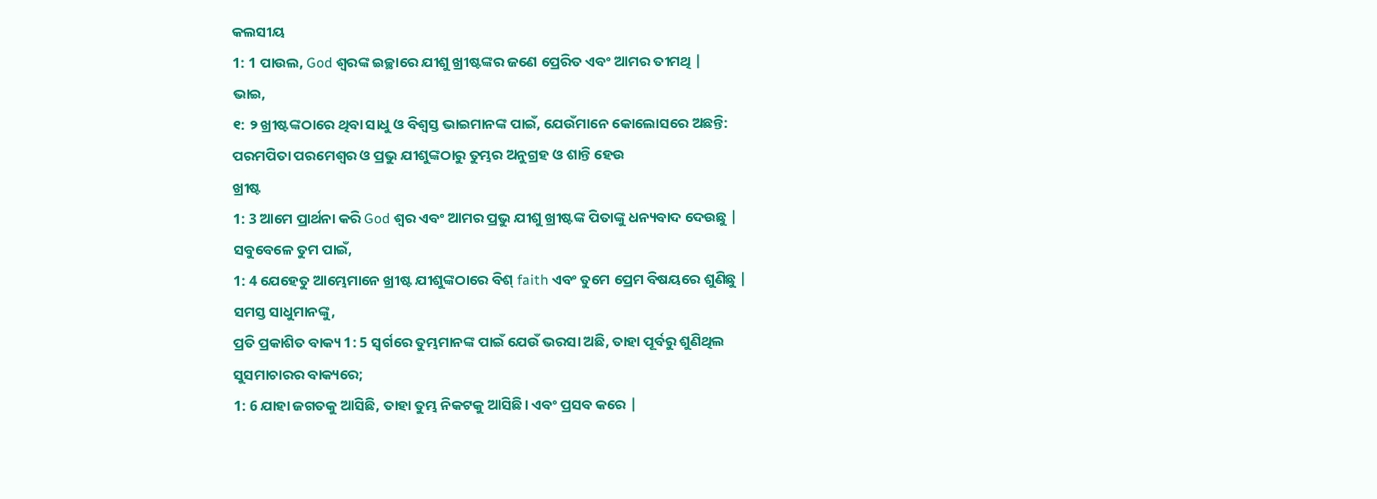କଲସୀୟ
1: 1 ପାଉଲ, God ଶ୍ବରଙ୍କ ଇଚ୍ଛାରେ ଯୀଶୁ ଖ୍ରୀଷ୍ଟଙ୍କର ଜଣେ ପ୍ରେରିତ ଏବଂ ଆମର ତୀମଥି |
ଭାଇ,
୧: ୨ ଖ୍ରୀଷ୍ଟଙ୍କଠାରେ ଥିବା ସାଧୁ ଓ ବିଶ୍ୱସ୍ତ ଭାଇମାନଙ୍କ ପାଇଁ, ଯେଉଁମାନେ କୋଲୋସରେ ଅଛନ୍ତି:
ପରମପିତା ପରମେଶ୍ୱର ଓ ପ୍ରଭୁ ଯୀଶୁଙ୍କଠାରୁ ତୁମ୍ଭର ଅନୁଗ୍ରହ ଓ ଶାନ୍ତି ହେଉ
ଖ୍ରୀଷ୍ଟ
1: 3 ଆମେ ପ୍ରାର୍ଥନା କରି God ଶ୍ବର ଏବଂ ଆମର ପ୍ରଭୁ ଯୀଶୁ ଖ୍ରୀଷ୍ଟଙ୍କ ପିତାଙ୍କୁ ଧନ୍ୟବାଦ ଦେଉଛୁ |
ସବୁବେଳେ ତୁମ ପାଇଁ,
1: 4 ଯେହେତୁ ଆମ୍ଭେମାନେ ଖ୍ରୀଷ୍ଟ ଯୀଶୁଙ୍କଠାରେ ବିଶ୍ faith ଏବଂ ତୁମେ ପ୍ରେମ ବିଷୟରେ ଶୁଣିଛୁ |
ସମସ୍ତ ସାଧୁମାନଙ୍କୁ,
ପ୍ରତି ପ୍ରକାଶିତ ବାକ୍ୟ 1: 5 ସ୍ୱର୍ଗରେ ତୁମ୍ଭମାନଙ୍କ ପାଇଁ ଯେଉଁ ଭରସା ଅଛି, ତାହା ପୂର୍ବରୁ ଶୁଣିଥିଲ
ସୁସମାଚାରର ବାକ୍ୟରେ;
1: 6 ଯାହା ଜଗତକୁ ଆସିଛି, ତାହା ତୁମ୍ଭ ନିକଟକୁ ଆସିଛି। ଏବଂ ପ୍ରସବ କରେ |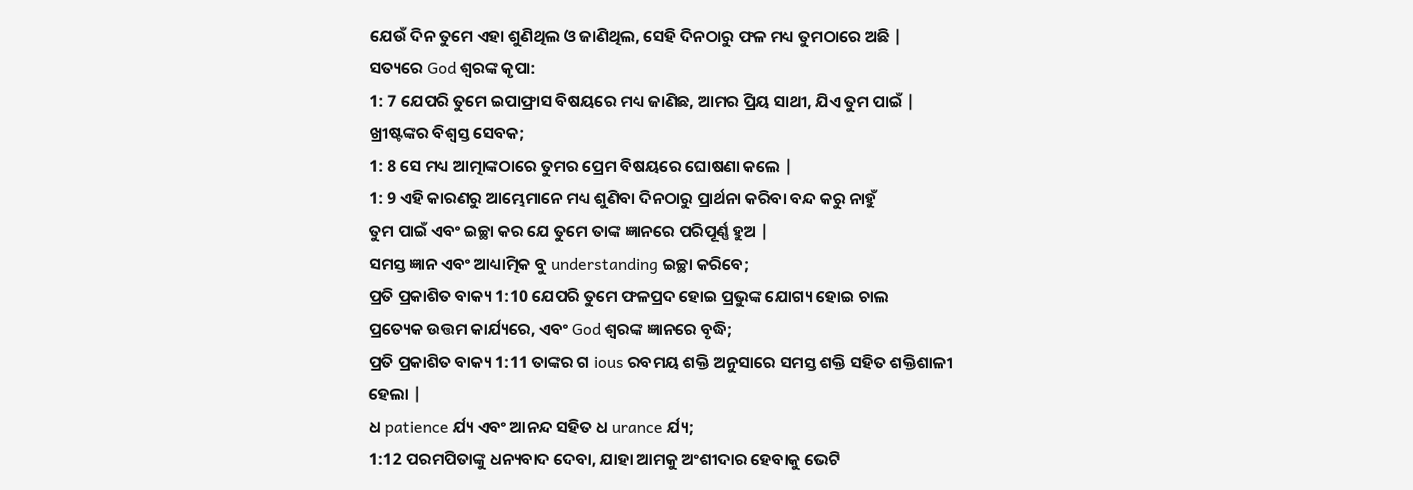ଯେଉଁ ଦିନ ତୁମେ ଏହା ଶୁଣିଥିଲ ଓ ଜାଣିଥିଲ, ସେହି ଦିନଠାରୁ ଫଳ ମଧ୍ୟ ତୁମଠାରେ ଅଛି |
ସତ୍ୟରେ God ଶ୍ବରଙ୍କ କୃପା:
1: 7 ଯେପରି ତୁମେ ଇପାଫ୍ରାସ ବିଷୟରେ ମଧ୍ୟ ଜାଣିଛ, ଆମର ପ୍ରିୟ ସାଥୀ, ଯିଏ ତୁମ ପାଇଁ |
ଖ୍ରୀଷ୍ଟଙ୍କର ବିଶ୍ୱସ୍ତ ସେବକ;
1: 8 ସେ ମଧ୍ୟ ଆତ୍ମାଙ୍କଠାରେ ତୁମର ପ୍ରେମ ବିଷୟରେ ଘୋଷଣା କଲେ |
1: 9 ଏହି କାରଣରୁ ଆମ୍ଭେମାନେ ମଧ୍ୟ ଶୁଣିବା ଦିନଠାରୁ ପ୍ରାର୍ଥନା କରିବା ବନ୍ଦ କରୁ ନାହୁଁ
ତୁମ ପାଇଁ ଏବଂ ଇଚ୍ଛା କର ଯେ ତୁମେ ତାଙ୍କ ଜ୍ଞାନରେ ପରିପୂର୍ଣ୍ଣ ହୁଅ |
ସମସ୍ତ ଜ୍ଞାନ ଏବଂ ଆଧ୍ୟାତ୍ମିକ ବୁ understanding ଇଚ୍ଛା କରିବେ;
ପ୍ରତି ପ୍ରକାଶିତ ବାକ୍ୟ 1:10 ଯେପରି ତୁମେ ଫଳପ୍ରଦ ହୋଇ ପ୍ରଭୁଙ୍କ ଯୋଗ୍ୟ ହୋଇ ଚାଲ
ପ୍ରତ୍ୟେକ ଉତ୍ତମ କାର୍ଯ୍ୟରେ, ଏବଂ God ଶ୍ବରଙ୍କ ଜ୍ଞାନରେ ବୃଦ୍ଧି;
ପ୍ରତି ପ୍ରକାଶିତ ବାକ୍ୟ 1:11 ତାଙ୍କର ଗ ious ରବମୟ ଶକ୍ତି ଅନୁସାରେ ସମସ୍ତ ଶକ୍ତି ସହିତ ଶକ୍ତିଶାଳୀ ହେଲା |
ଧ patience ର୍ଯ୍ୟ ଏବଂ ଆନନ୍ଦ ସହିତ ଧ urance ର୍ଯ୍ୟ;
1:12 ପରମପିତାଙ୍କୁ ଧନ୍ୟବାଦ ଦେବା, ଯାହା ଆମକୁ ଅଂଶୀଦାର ହେବାକୁ ଭେଟି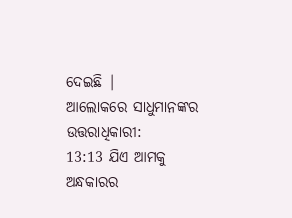ଦେଇଛି |
ଆଲୋକରେ ସାଧୁମାନଙ୍କର ଉତ୍ତରାଧିକାରୀ:
13:13 ଯିଏ ଆମକୁ ଅନ୍ଧକାରର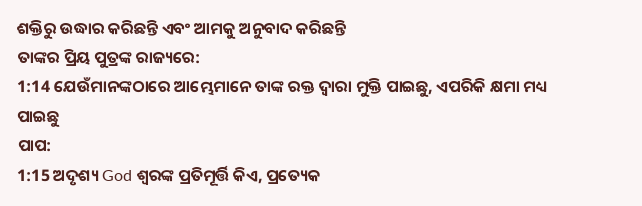ଶକ୍ତିରୁ ଉଦ୍ଧାର କରିଛନ୍ତି ଏବଂ ଆମକୁ ଅନୁବାଦ କରିଛନ୍ତି
ତାଙ୍କର ପ୍ରିୟ ପୁତ୍ରଙ୍କ ରାଜ୍ୟରେ:
1:14 ଯେଉଁମାନଙ୍କଠାରେ ଆମ୍ଭେମାନେ ତାଙ୍କ ରକ୍ତ ଦ୍ୱାରା ମୁକ୍ତି ପାଇଛୁ, ଏପରିକି କ୍ଷମା ମଧ୍ୟ ପାଇଛୁ
ପାପ:
1:15 ଅଦୃଶ୍ୟ God ଶ୍ବରଙ୍କ ପ୍ରତିମୂର୍ତ୍ତି କିଏ, ପ୍ରତ୍ୟେକ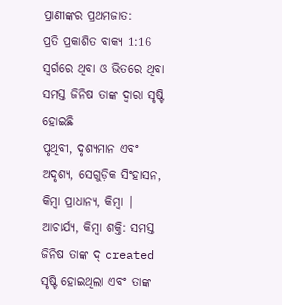ପ୍ରାଣୀଙ୍କର ପ୍ରଥମଜାତ:
ପ୍ରତି ପ୍ରକାଶିତ ବାକ୍ୟ 1:16 ସ୍ୱର୍ଗରେ ଥିବା ଓ ଭିତରେ ଥିବା ସମସ୍ତ ଜିନିଷ ତାଙ୍କ ଦ୍ୱାରା ସୃଷ୍ଟି ହୋଇଛି
ପୃଥିବୀ, ଦୃଶ୍ୟମାନ ଏବଂ ଅଦୃଶ୍ୟ, ସେଗୁଡ଼ିକ ସିଂହାସନ, କିମ୍ବା ପ୍ରାଧାନ୍ୟ, କିମ୍ବା |
ଆଚାର୍ଯ୍ୟ, କିମ୍ବା ଶକ୍ତି: ସମସ୍ତ ଜିନିଷ ତାଙ୍କ ଦ୍ created ସୃଷ୍ଟି ହୋଇଥିଲା ଏବଂ ତାଙ୍କ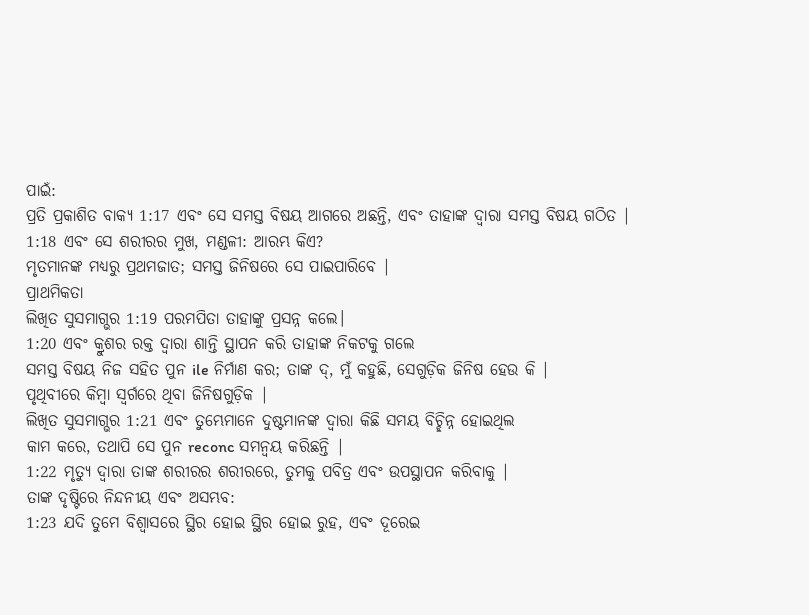ପାଇଁ:
ପ୍ରତି ପ୍ରକାଶିତ ବାକ୍ୟ 1:17 ଏବଂ ସେ ସମସ୍ତ ବିଷୟ ଆଗରେ ଅଛନ୍ତି, ଏବଂ ତାହାଙ୍କ ଦ୍ୱାରା ସମସ୍ତ ବିଷୟ ଗଠିତ |
1:18 ଏବଂ ସେ ଶରୀରର ମୁଖ, ମଣ୍ଡଳୀ: ଆରମ୍ଭ କିଏ?
ମୃତମାନଙ୍କ ମଧ୍ୟରୁ ପ୍ରଥମଜାତ; ସମସ୍ତ ଜିନିଷରେ ସେ ପାଇପାରିବେ |
ପ୍ରାଥମିକତା
ଲିଖିତ ସୁସମାଗ୍ଭର 1:19 ପରମପିତା ତାହାଙ୍କୁ ପ୍ରସନ୍ନ କଲେ।
1:20 ଏବଂ କ୍ରୁଶର ରକ୍ତ ଦ୍ୱାରା ଶାନ୍ତି ସ୍ଥାପନ କରି ତାହାଙ୍କ ନିକଟକୁ ଗଲେ
ସମସ୍ତ ବିଷୟ ନିଜ ସହିତ ପୁନ ile ନିର୍ମାଣ କର; ତାଙ୍କ ଦ୍, ମୁଁ କହୁଛି, ସେଗୁଡ଼ିକ ଜିନିଷ ହେଉ କି |
ପୃଥିବୀରେ କିମ୍ବା ସ୍ୱର୍ଗରେ ଥିବା ଜିନିଷଗୁଡ଼ିକ |
ଲିଖିତ ସୁସମାଗ୍ଭର 1:21 ଏବଂ ତୁମ୍ଭେମାନେ ଦୁଷ୍ଟମାନଙ୍କ ଦ୍ୱାରା କିଛି ସମୟ ବିଚ୍ଛିନ୍ନ ହୋଇଥିଲ
କାମ କରେ, ତଥାପି ସେ ପୁନ reconc ସମନ୍ୱୟ କରିଛନ୍ତି |
1:22 ମୃତ୍ୟୁ ଦ୍ୱାରା ତାଙ୍କ ଶରୀରର ଶରୀରରେ, ତୁମକୁ ପବିତ୍ର ଏବଂ ଉପସ୍ଥାପନ କରିବାକୁ |
ତାଙ୍କ ଦୃଷ୍ଟିରେ ନିନ୍ଦନୀୟ ଏବଂ ଅସମ୍ଭବ:
1:23 ଯଦି ତୁମେ ବିଶ୍ୱାସରେ ସ୍ଥିର ହୋଇ ସ୍ଥିର ହୋଇ ରୁହ, ଏବଂ ଦୂରେଇ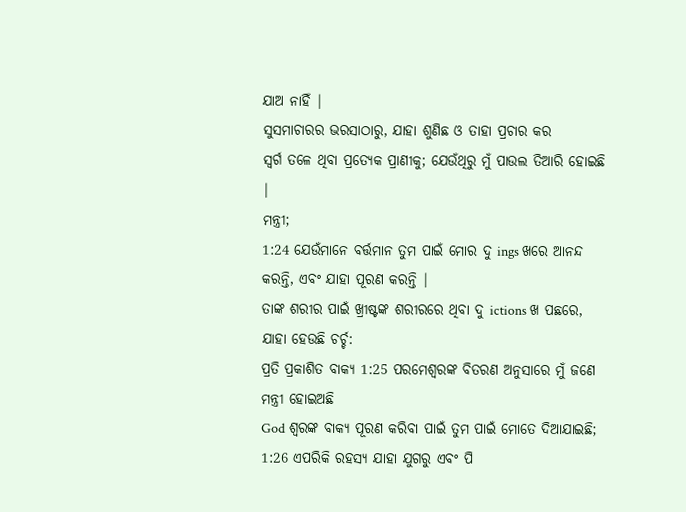ଯାଅ ନାହିଁ |
ସୁସମାଚାରର ଭରସାଠାରୁ, ଯାହା ଶୁଣିଛ ଓ ତାହା ପ୍ରଚାର କର
ସ୍ୱର୍ଗ ତଳେ ଥିବା ପ୍ରତ୍ୟେକ ପ୍ରାଣୀକୁ; ଯେଉଁଥିରୁ ମୁଁ ପାଉଲ ତିଆରି ହୋଇଛି |
ମନ୍ତ୍ରୀ;
1:24 ଯେଉଁମାନେ ବର୍ତ୍ତମାନ ତୁମ ପାଇଁ ମୋର ଦୁ ings ଖରେ ଆନନ୍ଦ କରନ୍ତି, ଏବଂ ଯାହା ପୂରଣ କରନ୍ତି |
ତାଙ୍କ ଶରୀର ପାଇଁ ଖ୍ରୀଷ୍ଟଙ୍କ ଶରୀରରେ ଥିବା ଦୁ ictions ଖ ପଛରେ,
ଯାହା ହେଉଛି ଚର୍ଚ୍ଚ:
ପ୍ରତି ପ୍ରକାଶିତ ବାକ୍ୟ 1:25 ପରମେଶ୍ୱରଙ୍କ ବିତରଣ ଅନୁସାରେ ମୁଁ ଜଣେ ମନ୍ତ୍ରୀ ହୋଇଅଛି
God ଶ୍ବରଙ୍କ ବାକ୍ୟ ପୂରଣ କରିବା ପାଇଁ ତୁମ ପାଇଁ ମୋତେ ଦିଆଯାଇଛି;
1:26 ଏପରିକି ରହସ୍ୟ ଯାହା ଯୁଗରୁ ଏବଂ ପି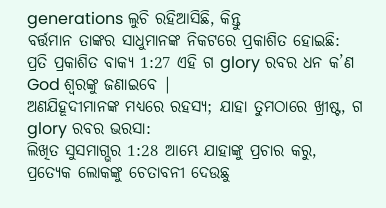generations ଲୁଚି ରହିଆସିଛି, କିନ୍ତୁ
ବର୍ତ୍ତମାନ ତାଙ୍କର ସାଧୁମାନଙ୍କ ନିକଟରେ ପ୍ରକାଶିତ ହୋଇଛି:
ପ୍ରତି ପ୍ରକାଶିତ ବାକ୍ୟ 1:27 ଏହି ଗ glory ରବର ଧନ କ’ଣ God ଶ୍ବରଙ୍କୁ ଜଣାଇବେ |
ଅଣଯିହୂଦୀମାନଙ୍କ ମଧ୍ୟରେ ରହସ୍ୟ; ଯାହା ତୁମଠାରେ ଖ୍ରୀଷ୍ଟ, ଗ glory ରବର ଭରସା:
ଲିଖିତ ସୁସମାଗ୍ଭର 1:28 ଆମ୍ଭେ ଯାହାଙ୍କୁ ପ୍ରଚାର କରୁ, ପ୍ରତ୍ୟେକ ଲୋକଙ୍କୁ ଚେତାବନୀ ଦେଉଛୁ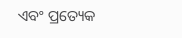ଏବଂ ପ୍ରତ୍ୟେକ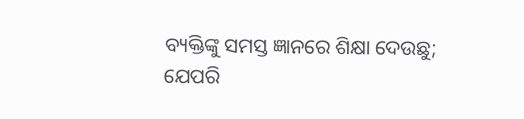ବ୍ୟକ୍ତିଙ୍କୁ ସମସ୍ତ ଜ୍ଞାନରେ ଶିକ୍ଷା ଦେଉଛୁ;
ଯେପରି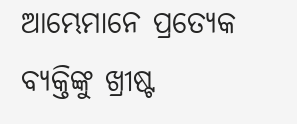ଆମ୍ଭେମାନେ ପ୍ରତ୍ୟେକ ବ୍ୟକ୍ତିଙ୍କୁ ଖ୍ରୀଷ୍ଟ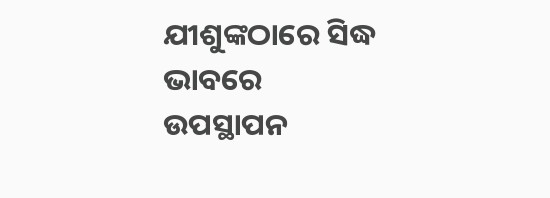ଯୀଶୁଙ୍କଠାରେ ସିଦ୍ଧ ଭାବରେ ଉପସ୍ଥାପନ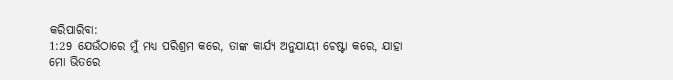କରିପାରିବା:
1:29 ଯେଉଁଠାରେ ମୁଁ ମଧ୍ୟ ପରିଶ୍ରମ କରେ, ତାଙ୍କ କାର୍ଯ୍ୟ ଅନୁଯାୟୀ ଚେଷ୍ଟା କରେ, ଯାହା
ମୋ ଭିତରେ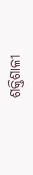ଶକ୍ତିଶାଳୀ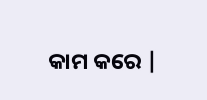କାମ କରେ |